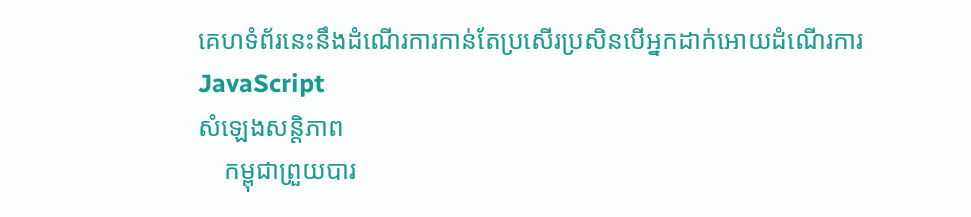គេហទំព័រនេះនឹងដំណើរការកាន់តែប្រសើរប្រសិនបើអ្នកដាក់អោយដំណើរការ JavaScript
សំឡេងសន្តិភាព
    កម្ពុជាព្រួយបារ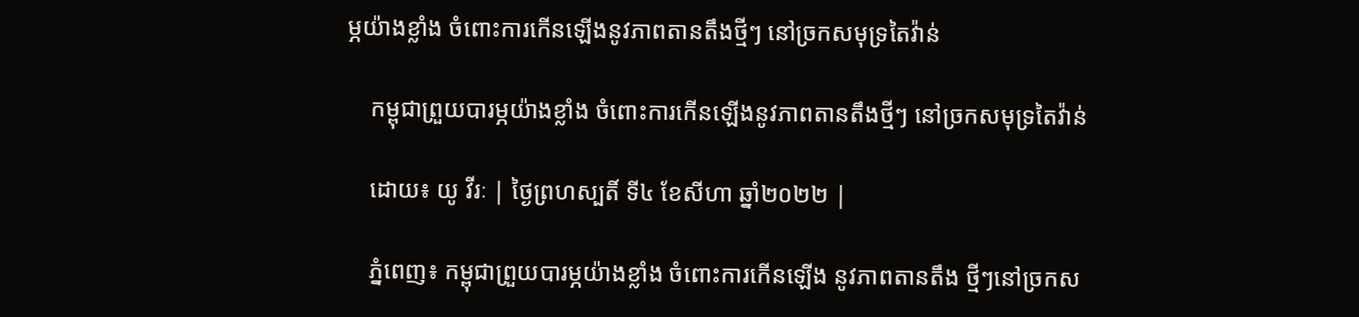ម្ភយ៉ាងខ្លាំង ចំពោះការកើនឡើងនូវភាពតានតឹងថ្មីៗ នៅច្រកសមុទ្រតៃវ៉ាន់

    កម្ពុជាព្រួយបារម្ភយ៉ាងខ្លាំង ចំពោះការកើនឡើងនូវភាពតានតឹងថ្មីៗ នៅច្រកសមុទ្រតៃវ៉ាន់

    ដោយ៖ យូ វីរៈ | ថ្ងៃព្រហស្បតិ៍ ទី៤ ខែសីហា ឆ្នាំ២០២២ |

    ភ្នំពេញ៖ កម្ពុជាព្រួយបារម្ភយ៉ាងខ្លាំង ចំពោះការកើនឡើង នូវភាពតានតឹង ថ្មីៗនៅច្រកស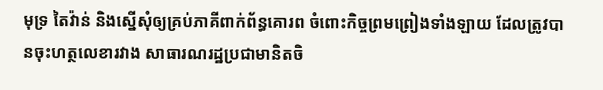មុទ្រ តៃវ៉ាន់ និងស្នើសុំឲ្យគ្រប់ភាគីពាក់ព័ន្ធគោរព ចំពោះកិច្ចព្រមព្រៀងទាំងឡាយ ដែលត្រូវបានចុះហត្ថលេខារវាង សាធារណរដ្ឋប្រជាមានិតចិ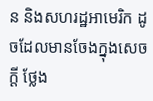ន និងសហរដ្ឋអាមេរិក ដូចដែលមានចែងក្នុងសេចក្តី ថ្លែង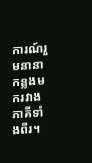ការណ៍រួមនានាកន្លងមករវាងភាគីទាំងពីរ។